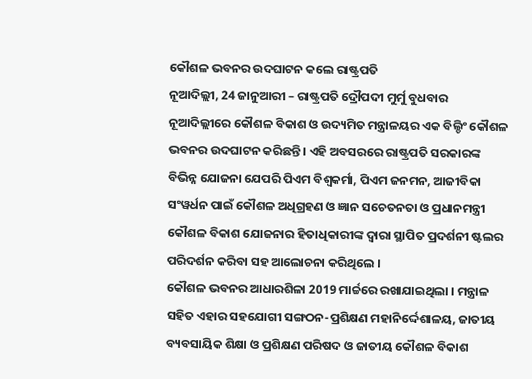କୌଶଳ ଭବନର ଉଦଘାଟନ କଲେ ରାଷ୍ଟ୍ରପତି
ନୂଆଦିଲ୍ଲୀ, 24 ଜାନୁଆରୀ – ରାଷ୍ଟ୍ରପତି ଦ୍ରୌପଦୀ ମୁର୍ମୁ ବୁଧବାର ନୂଆଦିଲ୍ଲୀରେ କୌଶଳ ବିକାଶ ଓ ଉଦ୍ୟମିତ ମନ୍ତ୍ରାଳୟର ଏକ ବିଲ୍ଡିଂ କୌଶଳ ଭବନର ଉଦଘାଟନ କରିଛନ୍ତି । ଏହି ଅବସରରେ ରାଷ୍ଟ୍ରପତି ସରକାରଙ୍କ ବିଭିନ୍ନ ଯୋଜନା ଯେପରି ପିଏମ ବିଶ୍ୱକର୍ମା, ପିଏମ ଜନମନ, ଆଜୀବିକା ସଂୱର୍ଧନ ପାଇଁ କୌଶଳ ଅଧିଗ୍ରହଣ ଓ ଜ୍ଞାନ ସଚେତନତା ଓ ପ୍ରଧାନମନ୍ତ୍ରୀ କୌଶଳ ବିକାଶ ଯୋଜନାର ହିତାଧିକାରୀଙ୍କ ଦ୍ୱାରା ସ୍ଥାପିତ ପ୍ରଦର୍ଶନୀ ଷ୍ଟଲର ପରିଦର୍ଶନ କରିବା ସହ ଆଲୋଚନା କରିଥିଲେ ।
କୌଶଳ ଭବନର ଆଧାରଶିଳା 2019 ମାର୍ଚ୍ଚରେ ରଖାଯାଇଥିଲା । ମନ୍ତ୍ରାଳ ସହିତ ଏହାର ସହଯୋଗୀ ସଙ୍ଗଠନ-ପ୍ରଶିକ୍ଷଣ ମହାନିର୍ଦ୍ଦେଶାଳୟ, ଜାତୀୟ ବ୍ୟବସାୟିକ ଶିକ୍ଷା ଓ ପ୍ରଶିକ୍ଷଣ ପରିଷଦ ଓ ଜାତୀୟ କୌଶଳ ବିକାଶ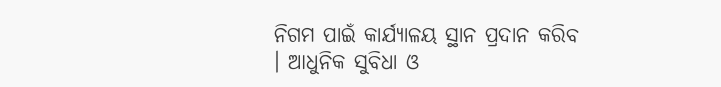ନିଗମ ପାଇଁ କାର୍ଯ୍ୟାଳୟ ସ୍ଥାନ ପ୍ରଦାନ କରିବ । ଆଧୁନିକ ସୁବିଧା ଓ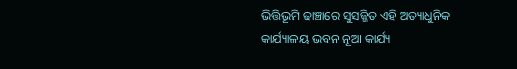ଭିତ୍ତିଭୂମି ଢାଞ୍ଚାରେ ସୁସଜ୍ଜିତ ଏହି ଅତ୍ୟାଧୁନିକ କାର୍ଯ୍ୟାଳୟ ଭବନ ନୂଆ କାର୍ଯ୍ୟ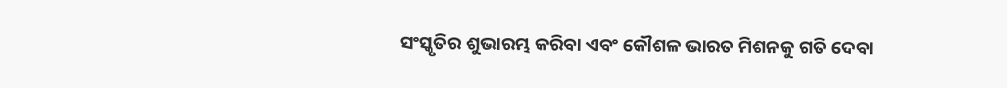ସଂସ୍କୃତିର ଶୁଭାରମ୍ଭ କରିବା ଏବଂ କୌଶଳ ଭାରତ ମିଶନକୁ ଗତି ଦେବା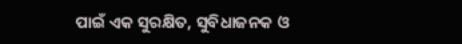ପାଇଁ ଏକ ସୁରକ୍ଷିତ, ସୁବିଧାଜନକ ଓ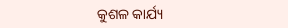କୁଶଳ କାର୍ଯ୍ୟ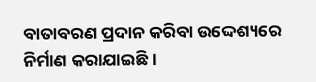ବାତାବରଣ ପ୍ରଦାନ କରିବା ଉଦ୍ଦେଶ୍ୟରେ ନିର୍ମାଣ କରାଯାଇଛି ।